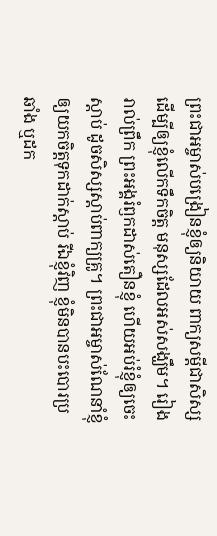ព្រះជាអម្ចាស់បង្រៀនខ្ញុំឲ្យនិយាយ ពាក្យសម្ដីជាសិស្ស ដើម្បីឲ្យខ្ញុំលើកទឹកចិត្ត មនុស្សដែលអស់សង្ឃឹម។ រៀងរាល់ព្រឹក ព្រះអង្គរំឭកដាស់តឿនខ្ញុំ ហើយអប់រំខ្ញុំឲ្យចេះស្ដាប់ ដូចសិស្សស្ដាប់ពាក្យគ្រូ។ ព្រះជាអម្ចាស់ណែនាំខ្ញុំឲ្យយកចិត្តទុកដាក់ស្ដាប់ រីឯខ្ញុំវិញ ខ្ញុំមិនបានបះបោរប្រឆាំង ឬដក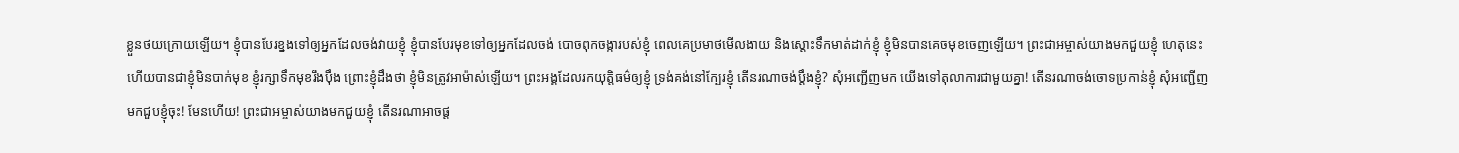ខ្លួនថយក្រោយឡើយ។ ខ្ញុំបានបែរខ្នងទៅឲ្យអ្នកដែលចង់វាយខ្ញុំ ខ្ញុំបានបែរមុខទៅឲ្យអ្នកដែលចង់ បោចពុកចង្ការបស់ខ្ញុំ ពេលគេប្រមាថមើលងាយ និងស្ដោះទឹកមាត់ដាក់ខ្ញុំ ខ្ញុំមិនបានគេចមុខចេញឡើយ។ ព្រះជាអម្ចាស់យាងមកជួយខ្ញុំ ហេតុនេះហើយបានជាខ្ញុំមិនបាក់មុខ ខ្ញុំរក្សាទឹកមុខរឹងប៉ឹង ព្រោះខ្ញុំដឹងថា ខ្ញុំមិនត្រូវអាម៉ាស់ឡើយ។ ព្រះអង្គដែលរកយុត្តិធម៌ឲ្យខ្ញុំ ទ្រង់គង់នៅក្បែរខ្ញុំ តើនរណាចង់ប្ដឹងខ្ញុំ? សុំអញ្ជើញមក យើងទៅតុលាការជាមួយគ្នា! តើនរណាចង់ចោទប្រកាន់ខ្ញុំ សុំអញ្ជើញមកជួបខ្ញុំចុះ! មែនហើយ! ព្រះជាអម្ចាស់យាងមកជួយខ្ញុំ តើនរណាអាចផ្ដ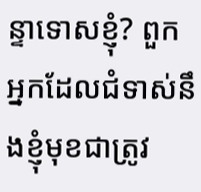ន្ទាទោសខ្ញុំ? ពួកអ្នកដែលជំទាស់នឹងខ្ញុំមុខជាត្រូវ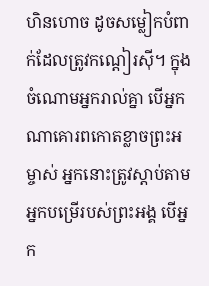ហិនហោច ដូចសម្លៀកបំពាក់ដែលត្រូវកណ្ដៀរស៊ី។ ក្នុងចំណោមអ្នករាល់គ្នា បើអ្នកណាគោរពកោតខ្លាចព្រះអម្ចាស់ អ្នកនោះត្រូវស្ដាប់តាមអ្នកបម្រើរបស់ព្រះអង្គ បើអ្នក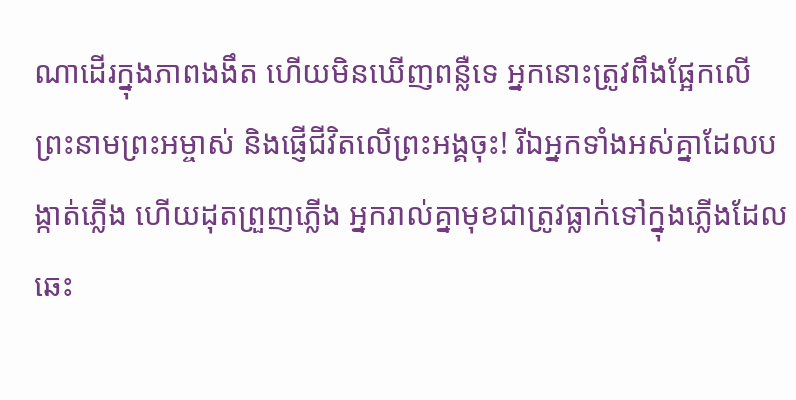ណាដើរក្នុងភាពងងឹត ហើយមិនឃើញពន្លឺទេ អ្នកនោះត្រូវពឹងផ្អែកលើព្រះនាមព្រះអម្ចាស់ និងផ្ញើជីវិតលើព្រះអង្គចុះ! រីឯអ្នកទាំងអស់គ្នាដែលបង្កាត់ភ្លើង ហើយដុតព្រួញភ្លើង អ្នករាល់គ្នាមុខជាត្រូវធ្លាក់ទៅក្នុងភ្លើងដែល ឆេះ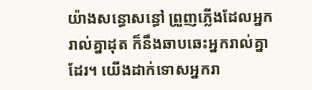យ៉ាងសន្ធោសន្ធៅ ព្រួញភ្លើងដែលអ្នករាល់គ្នាដុត ក៏នឹងឆាបឆេះអ្នករាល់គ្នាដែរ។ យើងដាក់ទោសអ្នករា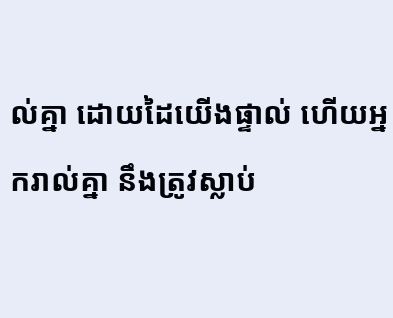ល់គ្នា ដោយដៃយើងផ្ទាល់ ហើយអ្នករាល់គ្នា នឹងត្រូវស្លាប់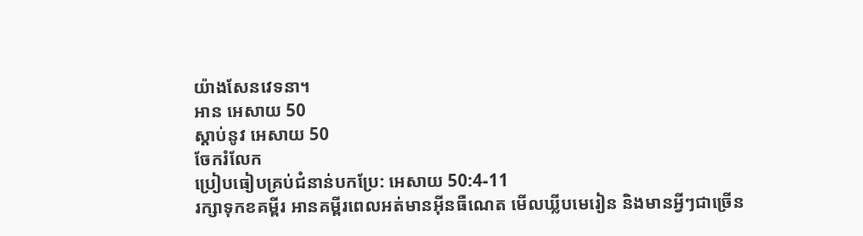យ៉ាងសែនវេទនា។
អាន អេសាយ 50
ស្ដាប់នូវ អេសាយ 50
ចែករំលែក
ប្រៀបធៀបគ្រប់ជំនាន់បកប្រែ: អេសាយ 50:4-11
រក្សាទុកខគម្ពីរ អានគម្ពីរពេលអត់មានអ៊ីនធឺណេត មើលឃ្លីបមេរៀន និងមានអ្វីៗជាច្រើន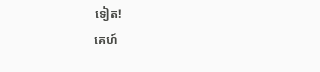ទៀត!
គេហ៍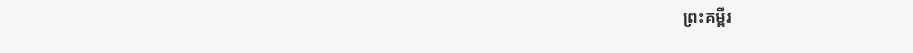ព្រះគម្ពីរ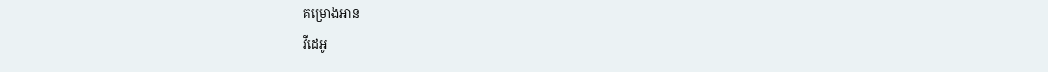គម្រោងអាន
វីដេអូ